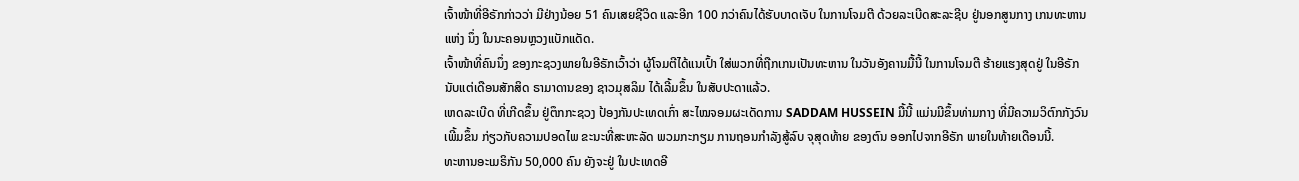ເຈົ້າໜ້າທີ່ອີຣັກກ່າວວ່າ ມີຢ່າງນ້ອຍ 51 ຄົນເສຍຊີວິດ ແລະອີກ 100 ກວ່າຄົນໄດ້ຮັບບາດເຈັບ ໃນການໂຈມຕີ ດ້ວຍລະເບີດສະລະຊີບ ຢູ່ນອກສູນກາງ ເກນທະຫານແຫ່ງ ນຶ່ງ ໃນນະຄອນຫຼວງແບັກແດັດ.
ເຈົ້າໜ້າທີ່ຄົນນຶ່ງ ຂອງກະຊວງພາຍໃນອີຣັກເວົ້າວ່າ ຜູ້ໂຈມຕີໄດ້ແນເປົ້າ ໃສ່ພວກທີ່ຖືກເກນເປັນທະຫານ ໃນວັນອັງຄານມື້ນີ້ ໃນການໂຈມຕີ ຮ້າຍແຮງສຸດຢູ່ ໃນອີຣັກ ນັບແຕ່ເດືອນສັກສິດ ຣາມາດານຂອງ ຊາວມຸສລິມ ໄດ້ເລີ້ມຂຶ້ນ ໃນສັບປະດາແລ້ວ.
ເຫດລະເບີດ ທີ່ເກີດຂຶ້ນ ຢູ່ຕຶກກະຊວງ ປ້ອງກັນປະເທດເກົ່າ ສະໄໝຈອມຜະເດັດການ SADDAM HUSSEIN ມື້ນີ້ ແມ່ນມີຂຶ້ນທ່າມກາງ ທີ່ມີຄວາມວິຕົກກັງວົນເພີ້ມຂຶ້ນ ກ່ຽວກັບຄວາມປອດໄພ ຂະນະທີ່ສະຫະລັດ ພວມກະກຽມ ການຖອນກຳລັງສູ້ລົບ ຈຸສຸດທ້າຍ ຂອງຕົນ ອອກໄປຈາກອີຣັກ ພາຍໃນທ້າຍເດືອນນີ້.
ທະຫານອະເມຣິກັນ 50,000 ຄົນ ຍັງຈະຢູ່ ໃນປະເທດອີ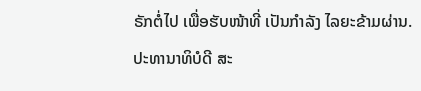ຣັກຕໍ່ໄປ ເພື່ອຮັບໜ້າທີ່ ເປັນກຳລັງ ໄລຍະຂ້າມຜ່ານ.
ປະທານາທິບໍດີ ສະ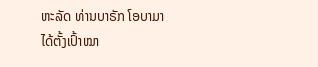ຫະລັດ ທ່ານບາຣັກ ໂອບາມາ ໄດ້ຕັ້ງເປົ້າໝາ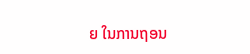ຍ ໃນການຖອນ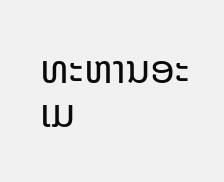ທະຫານອະເມ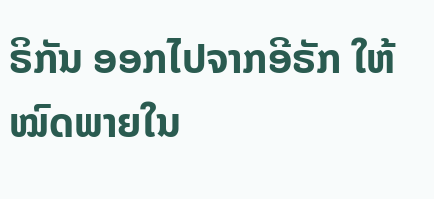ຣິກັນ ອອກໄປຈາກອີຣັກ ໃຫ້ໝົດພາຍໃນ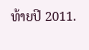ທ້າຍປີ 2011.